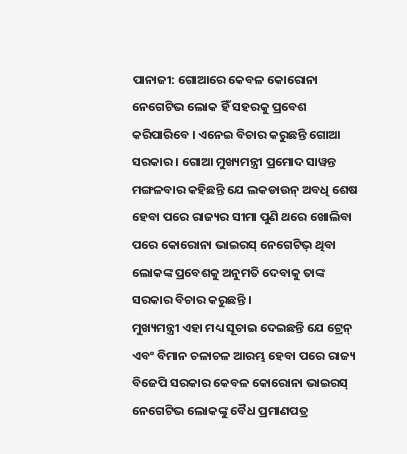ପାନାଜୀ: ଗୋଆରେ କେବଳ କୋରୋନା ନେଗେଟିଭ ଲୋକ ହିଁ ସହରକୁ ପ୍ରବେଶ କରିପାରିବେ । ଏନେଇ ବିଚାର କରୁଛନ୍ତି ଗୋଆ ସରକାର । ଗୋଆ ମୁଖ୍ୟମନ୍ତ୍ରୀ ପ୍ରମୋଦ ସାୱନ୍ତ ମଙ୍ଗଳବାର କହିଛନ୍ତି ଯେ ଲକଡାଉନ୍ ଅବଧି ଶେଷ ହେବା ପରେ ରାଜ୍ୟର ସୀମା ପୁଣି ଥରେ ଖୋଲିବା ପରେ କୋରୋନା ଭାଇରସ୍ ନେଗେଟିଭ୍ ଥିବା ଲୋକଙ୍କ ପ୍ରବେଶକୁ ଅନୁମତି ଦେବାକୁ ତାଙ୍କ ସରକାର ବିଚାର କରୁଛନ୍ତି ।
ମୁଖ୍ୟମନ୍ତ୍ରୀ ଏହା ମଧ୍ୟ ସୂଚାଇ ଦେଇଛନ୍ତି ଯେ ଟ୍ରେନ୍ ଏବଂ ବିମାନ ଚଳାଚଳ ଆରମ୍ଭ ହେବା ପରେ ରାଜ୍ୟ ବିଜେପି ସରକାର କେବଳ କୋରୋନା ଭାଇରସ୍ ନେଗେଟିଭ ଲୋକଙ୍କୁ ବୈଧ ପ୍ରମାଣପତ୍ର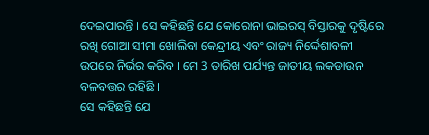ଦେଇପାରନ୍ତି । ସେ କହିଛନ୍ତି ଯେ କୋରୋନା ଭାଇରସ୍ ବିସ୍ତାରକୁ ଦୃଷ୍ଟିରେ ରଖି ଗୋଆ ସୀମା ଖୋଲିବା କେନ୍ଦ୍ରୀୟ ଏବଂ ରାଜ୍ୟ ନିର୍ଦ୍ଦେଶାବଳୀ ଉପରେ ନିର୍ଭର କରିବ । ମେ 3 ତାରିଖ ପର୍ଯ୍ୟନ୍ତ ଜାତୀୟ ଲକଡାଉନ ବଳବତ୍ତର ରହିଛି ।
ସେ କହିଛନ୍ତି ଯେ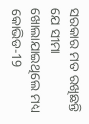ସରକାର ମତ ରଖିଛନ୍ତି ଯେ ସୀମା ଖୋଲାଯାଇଥିଲେ ମଧ୍ୟ କୋଭିଡ-19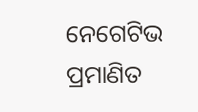ନେଗେଟିଭ ପ୍ରମାଣିତ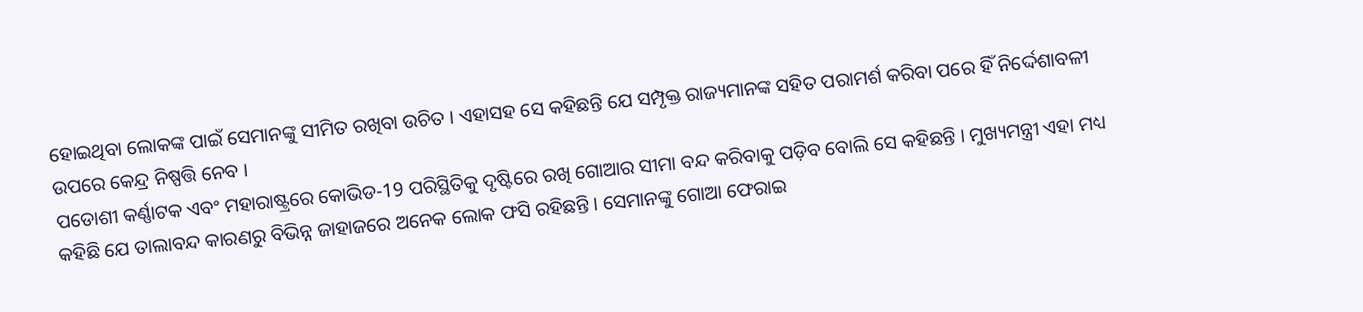ହୋଇଥିବା ଲୋକଙ୍କ ପାଇଁ ସେମାନଙ୍କୁ ସୀମିତ ରଖିବା ଉଚିତ । ଏହାସହ ସେ କହିଛନ୍ତି ଯେ ସମ୍ପୃକ୍ତ ରାଜ୍ୟମାନଙ୍କ ସହିତ ପରାମର୍ଶ କରିବା ପରେ ହିଁ ନିର୍ଦ୍ଦେଶାବଳୀ ଉପରେ କେନ୍ଦ୍ର ନିଷ୍ପତ୍ତି ନେବ ।
ପଡୋଶୀ କର୍ଣ୍ଣାଟକ ଏବଂ ମହାରାଷ୍ଟ୍ରରେ କୋଭିଡ-19 ପରିସ୍ଥିତିକୁ ଦୃଷ୍ଟିରେ ରଖି ଗୋଆର ସୀମା ବନ୍ଦ କରିବାକୁ ପଡ଼ିବ ବୋଲି ସେ କହିଛନ୍ତି । ମୁଖ୍ୟମନ୍ତ୍ରୀ ଏହା ମଧ୍ୟ କହିଛି ଯେ ତାଲାବନ୍ଦ କାରଣରୁ ବିଭିନ୍ନ ଜାହାଜରେ ଅନେକ ଲୋକ ଫସି ରହିଛନ୍ତି । ସେମାନଙ୍କୁ ଗୋଆ ଫେରାଇ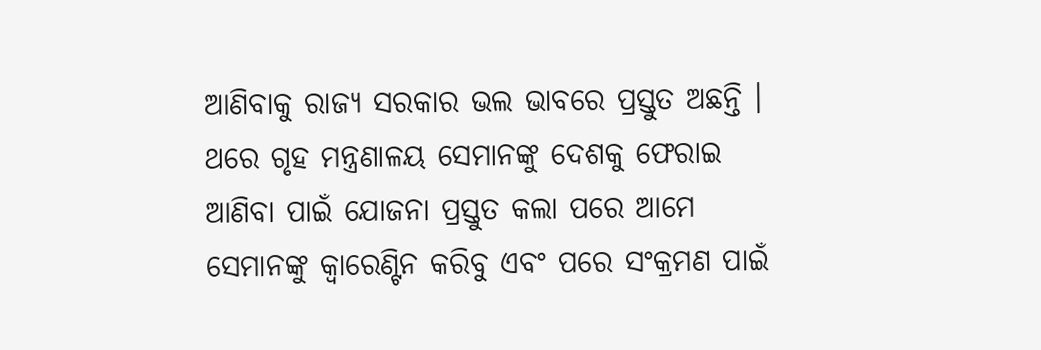ଆଣିବାକୁ ରାଜ୍ୟ ସରକାର ଭଲ ଭାବରେ ପ୍ରସ୍ତୁତ ଅଛନ୍ତି । ଥରେ ଗୃହ ମନ୍ତ୍ରଣାଳୟ ସେମାନଙ୍କୁ ଦେଶକୁ ଫେରାଇ ଆଣିବା ପାଇଁ ଯୋଜନା ପ୍ରସ୍ତୁତ କଲା ପରେ ଆମେ ସେମାନଙ୍କୁ କ୍ବାରେଣ୍ଟିନ କରିବୁ ଏବଂ ପରେ ସଂକ୍ରମଣ ପାଇଁ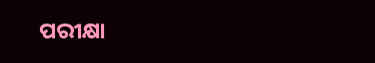ପରୀକ୍ଷା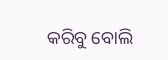କରିବୁ ବୋଲି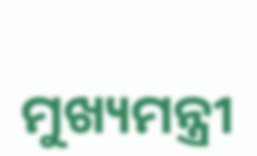ମୁଖ୍ୟମନ୍ତ୍ରୀ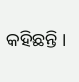କହିଛନ୍ତି ।